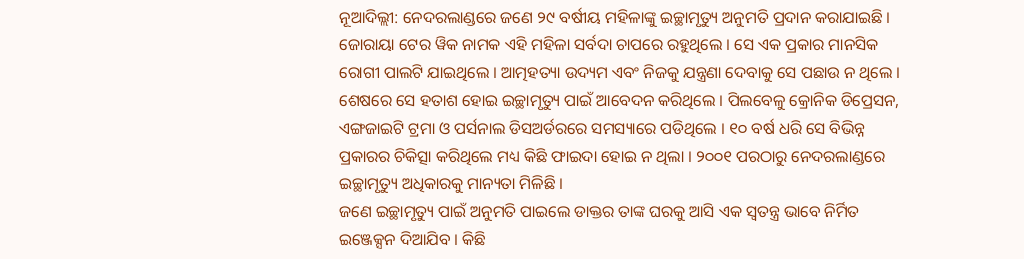ନୂଆଦିଲ୍ଲୀ: ନେଦରଲାଣ୍ଡରେ ଜଣେ ୨୯ ବର୍ଷୀୟ ମହିଳାଙ୍କୁ ଇଚ୍ଛାମୃତ୍ୟୁ ଅନୁମତି ପ୍ରଦାନ କରାଯାଇଛି । ଜୋରାୟା ଟେର ୱିକ ନାମକ ଏହି ମହିଳା ସର୍ବଦା ଚାପରେ ରହୁଥିଲେ । ସେ ଏକ ପ୍ରକାର ମାନସିକ ରୋଗୀ ପାଲଟି ଯାଇଥିଲେ । ଆତ୍ମହତ୍ୟା ଉଦ୍ୟମ ଏବଂ ନିଜକୁ ଯନ୍ତ୍ରଣା ଦେବାକୁ ସେ ପଛାଉ ନ ଥିଲେ । ଶେଷରେ ସେ ହତାଶ ହୋଇ ଇଚ୍ଛାମୃତ୍ୟୁ ପାଇଁ ଆବେଦନ କରିଥିଲେ । ପିଲବେଳୁ କ୍ରୋନିକ ଡିପ୍ରେସନ, ଏଙ୍ଗଜାଇଟି ଟ୍ରମା ଓ ପର୍ସନାଲ ଡିସଅର୍ଡରରେ ସମସ୍ୟାରେ ପଡିଥିଲେ । ୧୦ ବର୍ଷ ଧରି ସେ ବିଭିନ୍ନ ପ୍ରକାରର ଚିକିତ୍ସା କରିଥିଲେ ମଧ୍ୟ କିଛି ଫାଇଦା ହୋଇ ନ ଥିଲା । ୨୦୦୧ ପରଠାରୁ ନେଦରଲାଣ୍ଡରେ ଇଚ୍ଛାମୃତ୍ୟୁ ଅଧିକାରକୁ ମାନ୍ୟତା ମିଳିଛି ।
ଜଣେ ଇଚ୍ଛାମୃତ୍ୟୁ ପାଇଁ ଅନୁମତି ପାଇଲେ ଡାକ୍ତର ତାଙ୍କ ଘରକୁ ଆସି ଏକ ସ୍ୱତନ୍ତ୍ର ଭାବେ ନିର୍ମିତ ଇଞ୍ଜେକ୍ସନ ଦିଆଯିବ । କିଛି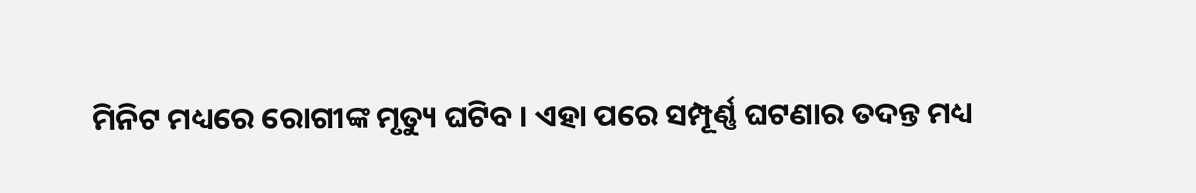ମିନିଟ ମଧ୍ୟରେ ରୋଗୀଙ୍କ ମୃତ୍ୟୁ ଘଟିବ । ଏହା ପରେ ସମ୍ପୂର୍ଣ୍ଣ ଘଟଣାର ତଦନ୍ତ ମଧ୍ୟ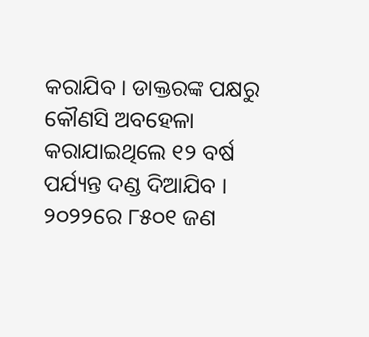କରାଯିବ । ଡାକ୍ତରଙ୍କ ପକ୍ଷରୁ କୌଣସି ଅବହେଳା କରାଯାଇଥିଲେ ୧୨ ବର୍ଷ ପର୍ଯ୍ୟନ୍ତ ଦଣ୍ଡ ଦିଆଯିବ । ୨୦୨୨ରେ ୮୫୦୧ ଜଣ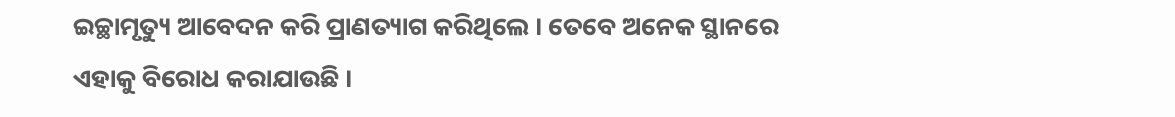ଇଚ୍ଛାମୃତ୍ୟୁ ଆବେଦନ କରି ପ୍ରାଣତ୍ୟାଗ କରିଥିଲେ । ତେବେ ଅନେକ ସ୍ଥାନରେ ଏହାକୁ ବିରୋଧ କରାଯାଉଛି ।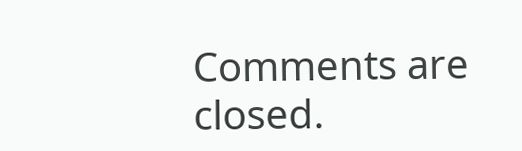Comments are closed.